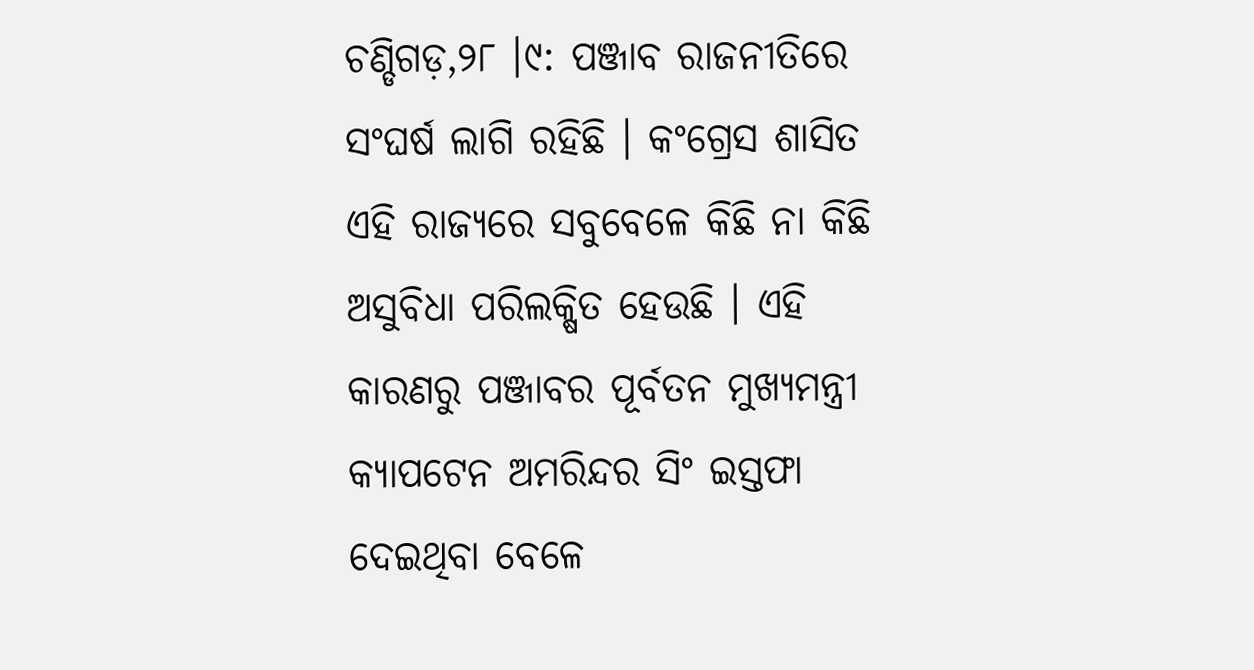ଚଣ୍ଡିଗଡ଼,୨୮ ।୯: ପଞ୍ଜାବ ରାଜନୀତିରେ ସଂଘର୍ଷ ଲାଗି ରହିଛି । କଂଗ୍ରେସ ଶାସିତ ଏହି ରାଜ୍ୟରେ ସବୁବେଳେ କିଛି ନା କିଛି ଅସୁବିଧା ପରିଲକ୍ଷିତ ହେଉଛି । ଏହି କାରଣରୁ ପଞ୍ଜାବର ପୂର୍ବତନ ମୁଖ୍ୟମନ୍ତ୍ରୀ କ୍ୟାପଟେନ ଅମରିନ୍ଦର ସିଂ ଇସ୍ତଫା ଦେଇଥିବା ବେଳେ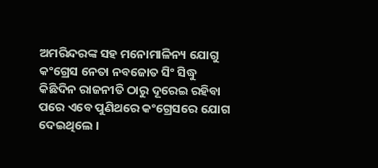ଅମରିନ୍ଦରଙ୍କ ସହ ମନୋମାଳିନ୍ୟ ଯୋଗୁ କଂଗ୍ରେସ ନେତା ନବଜୋତ ସିଂ ସିଦ୍ଧୁ କିଛିଦିନ ରାଜନୀତି ଠାରୁ ଦୂରେଇ ରହିବା ପରେ ଏବେ ପୁଣିଥରେ କଂଗ୍ରେସରେ ଯୋଗ ଦେଇଥିଲେ ।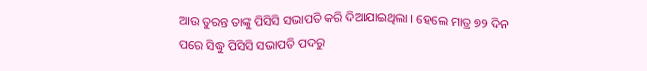ଆଉ ତୁରନ୍ତ ତାଙ୍କୁ ପିସିସି ସଭାପତି କରି ଦିଆଯାଇଥିଲା । ହେଲେ ମାତ୍ର ୭୨ ଦିନ ପରେ ସିଦ୍ଧୁ ପିସିସି ସଭାପତି ପଦରୁ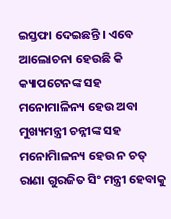ଇସ୍ତଫା ଦେଇଛନ୍ତି । ଏବେ ଆଲୋଚନା ହେଉଛି କି କ୍ୟାପଟେନଙ୍କ ସହ ମନୋମାଳିନ୍ୟ ହେଉ ଅବା ମୁଖ୍ୟମନ୍ତ୍ରୀ ଚନ୍ନୀଙ୍କ ସହ ମନୋମାିଳନ୍ୟ ହେଉ ନ ଚତ୍ ରାଣା ଗୁରଜିତ ସିଂ ମନ୍ତ୍ରୀ ହେବାକୁ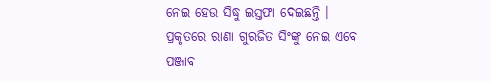ନେଇ ହେଉ ସିଦ୍ଧୁ ଇସ୍ତଫା ଦେଇଛନ୍ତି । ପ୍ରକୃତରେ ରାଣା ଗୁରଜିତ ସିଂଙ୍କୁ ନେଇ ଏବେ ପଞ୍ଜାବ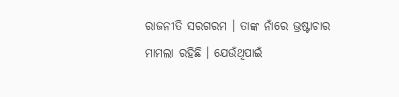ରାଜନୀତି ସରଗରମ । ତାଙ୍କ ନାଁରେ ଭ୍ରଷ୍ଟାଚାର ମାମଲା ରହିଛି । ଯେଉଁଥିପାଇଁ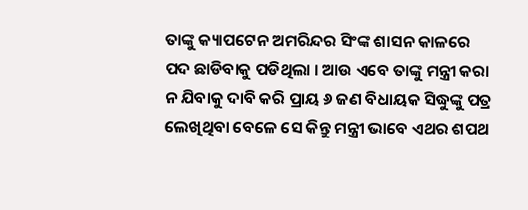ତାଙ୍କୁ କ୍ୟାପଟେନ ଅମରିନ୍ଦର ସିଂଙ୍କ ଶାସନ କାଳରେ ପଦ ଛାଡିବାକୁ ପଡିଥିଲା । ଆଉ ଏବେ ତାଙ୍କୁ ମନ୍ତ୍ରୀ କରା ନ ଯିବାକୁ ଦାବି କରି ପ୍ରାୟ ୬ ଜଣ ବିଧାୟକ ସିଦ୍ଧୁଙ୍କୁ ପତ୍ର ଲେଖିଥିବା ବେଳେ ସେ କିନ୍ତୁ ମନ୍ତ୍ରୀ ଭାବେ ଏଥର ଶପଥ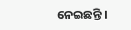ନେଇଛନ୍ତି ।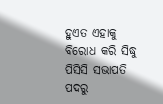ହୁଏତ ଏହାକୁ ବିରୋଧ କରି ସିଦ୍ଧୁ ପିସିସି ସଭାପତି ପଦରୁ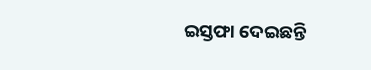ଇସ୍ତଫା ଦେଇଛନ୍ତି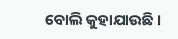ବୋଲି କୁହାଯାଉଛି ।